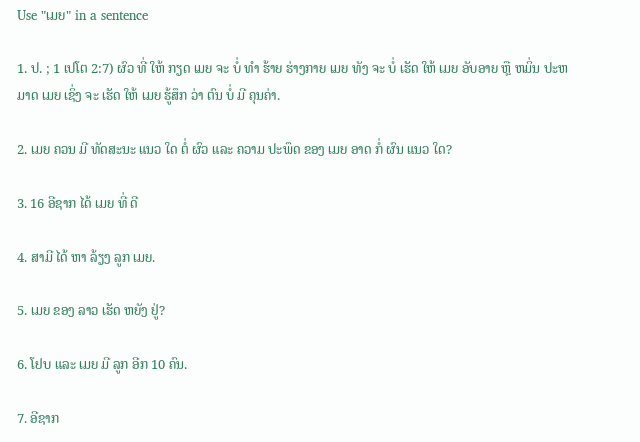Use "ເມຍ" in a sentence

1. ປ. ; 1 ເປໂຕ 2:7) ຜົວ ທີ່ ໃຫ້ ກຽດ ເມຍ ຈະ ບໍ່ ທໍາ ຮ້າຍ ຮ່າງກາຍ ເມຍ ທັງ ຈະ ບໍ່ ເຮັດ ໃຫ້ ເມຍ ອັບອາຍ ຫຼື ຫມິ່ນ ປະຫມາດ ເມຍ ເຊິ່ງ ຈະ ເຮັດ ໃຫ້ ເມຍ ຮູ້ສຶກ ວ່າ ຕົນ ບໍ່ ມີ ຄຸນຄ່າ.

2. ເມຍ ຄວນ ມີ ທັດສະນະ ແນວ ໃດ ຕໍ່ ຜົວ ແລະ ຄວາມ ປະພຶດ ຂອງ ເມຍ ອາດ ກໍ່ ຜົນ ແນວ ໃດ?

3. 16 ອີຊາກ ໄດ້ ເມຍ ທີ່ ດີ

4. ສາມີ ໄດ້ ຫາ ລ້ຽງ ລູກ ເມຍ.

5. ເມຍ ຂອງ ລາວ ເຮັດ ຫຍັງ ຢູ່?

6. ໂຢບ ແລະ ເມຍ ມີ ລູກ ອີກ 10 ຄົນ.

7. ອີຊາກ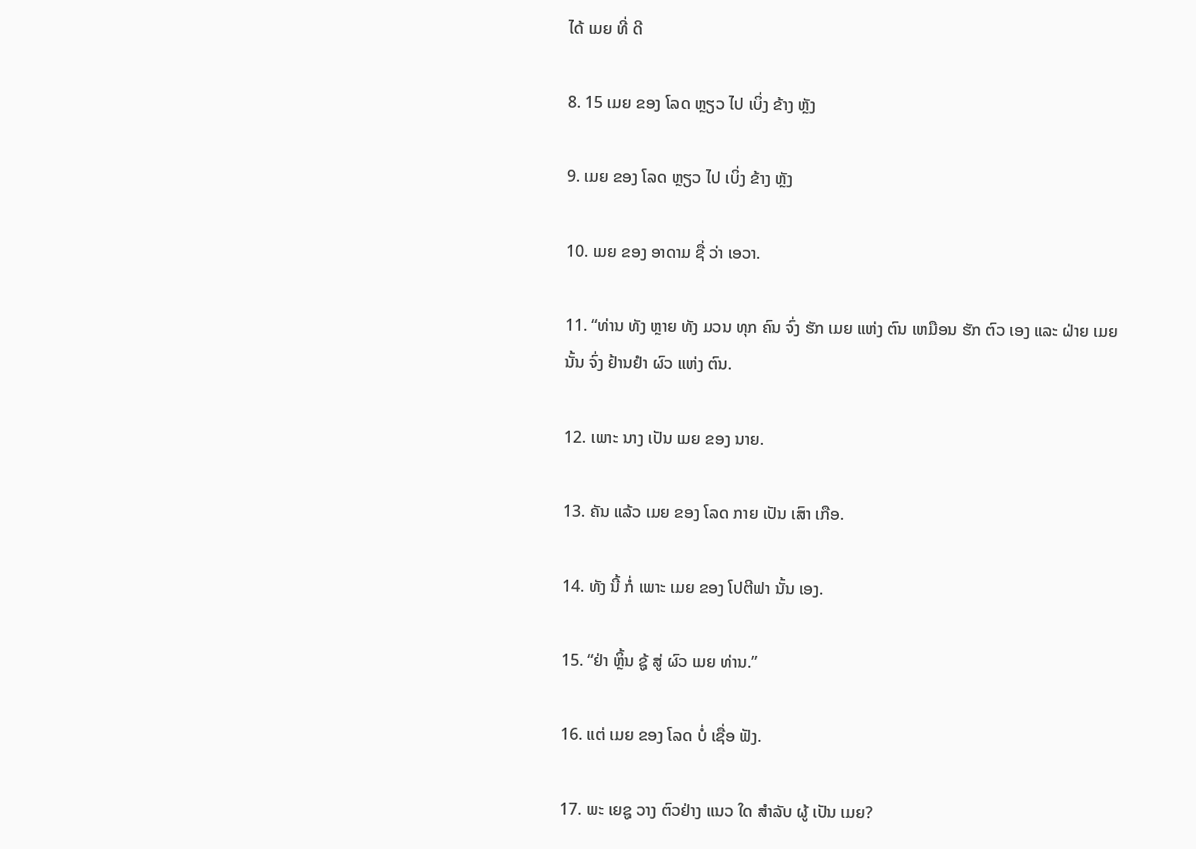ໄດ້ ເມຍ ທີ່ ດີ

8. 15 ເມຍ ຂອງ ໂລດ ຫຼຽວ ໄປ ເບິ່ງ ຂ້າງ ຫຼັງ

9. ເມຍ ຂອງ ໂລດ ຫຼຽວ ໄປ ເບິ່ງ ຂ້າງ ຫຼັງ

10. ເມຍ ຂອງ ອາດາມ ຊື່ ວ່າ ເອວາ.

11. “ທ່ານ ທັງ ຫຼາຍ ທັງ ມວນ ທຸກ ຄົນ ຈົ່ງ ຮັກ ເມຍ ແຫ່ງ ຕົນ ເຫມືອນ ຮັກ ຕົວ ເອງ ແລະ ຝ່າຍ ເມຍ ນັ້ນ ຈົ່ງ ຢ້ານຢໍາ ຜົວ ແຫ່ງ ຕົນ.

12. ເພາະ ນາງ ເປັນ ເມຍ ຂອງ ນາຍ.

13. ຄັນ ແລ້ວ ເມຍ ຂອງ ໂລດ ກາຍ ເປັນ ເສົາ ເກືອ.

14. ທັງ ນີ້ ກໍ່ ເພາະ ເມຍ ຂອງ ໂປຕີຟາ ນັ້ນ ເອງ.

15. “ຢ່າ ຫຼິ້ນ ຊູ້ ສູ່ ຜົວ ເມຍ ທ່ານ.”

16. ແຕ່ ເມຍ ຂອງ ໂລດ ບໍ່ ເຊື່ອ ຟັງ.

17. ພະ ເຍຊູ ວາງ ຕົວຢ່າງ ແນວ ໃດ ສໍາລັບ ຜູ້ ເປັນ ເມຍ?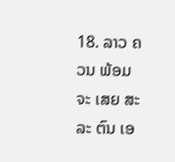18. ລາວ ຄວນ ພ້ອມ ຈະ ເສຍ ສະລະ ຕົນ ເອ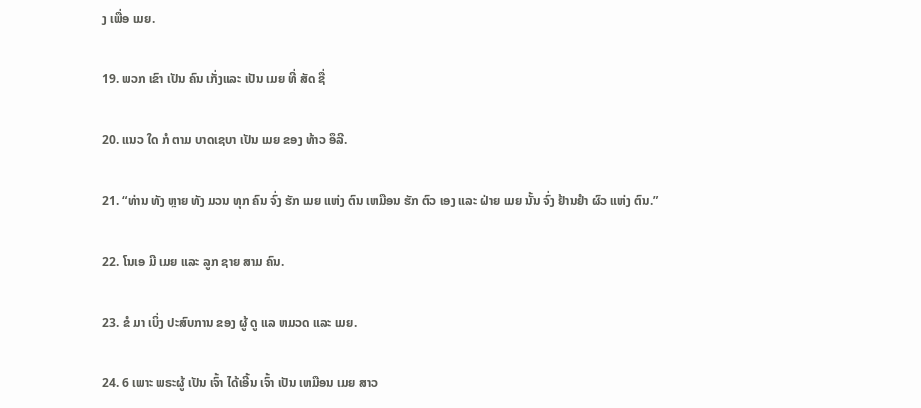ງ ເພື່ອ ເມຍ.

19. ພວກ ເຂົາ ເປັນ ຄົນ ເກັ່ງແລະ ເປັນ ເມຍ ທີ່ ສັດ ຊື່

20. ແນວ ໃດ ກໍ ຕາມ ບາດເຊບາ ເປັນ ເມຍ ຂອງ ທ້າວ ອຶລີ.

21. “ທ່ານ ທັງ ຫຼາຍ ທັງ ມວນ ທຸກ ຄົນ ຈົ່ງ ຮັກ ເມຍ ແຫ່ງ ຕົນ ເຫມືອນ ຮັກ ຕົວ ເອງ ແລະ ຝ່າຍ ເມຍ ນັ້ນ ຈົ່ງ ຢ້ານຢໍາ ຜົວ ແຫ່ງ ຕົນ.”

22. ໂນເອ ມີ ເມຍ ແລະ ລູກ ຊາຍ ສາມ ຄົນ.

23. ຂໍ ມາ ເບິ່ງ ປະສົບການ ຂອງ ຜູ້ ດູ ແລ ຫມວດ ແລະ ເມຍ.

24. 6 ເພາະ ພຣະຜູ້ ເປັນ ເຈົ້າ ໄດ້ເອີ້ນ ເຈົ້າ ເປັນ ເຫມືອນ ເມຍ ສາວ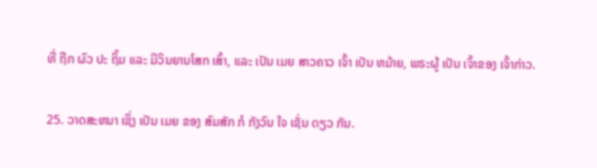ທີ່ ຖືກ ຜົວ ປະ ຖິ້ມ ແລະ ມີວິນຍານໂສກ ເສົ້າ, ແລະ ເປັນ ເມຍ ສາວຄາວ ເຈົ້າ ເປັນ ຫມ້າຍ, ພຣະຜູ້ ເປັນ ເຈົ້າຂອງ ເຈົ້າກ່າວ.

25. ວາດສະຫນາ ເຊິ່ງ ເປັນ ເມຍ ຂອງ ສົມສັກ ກໍ ກັງວົນ ໃຈ ເຊັ່ນ ດຽວ ກັນ.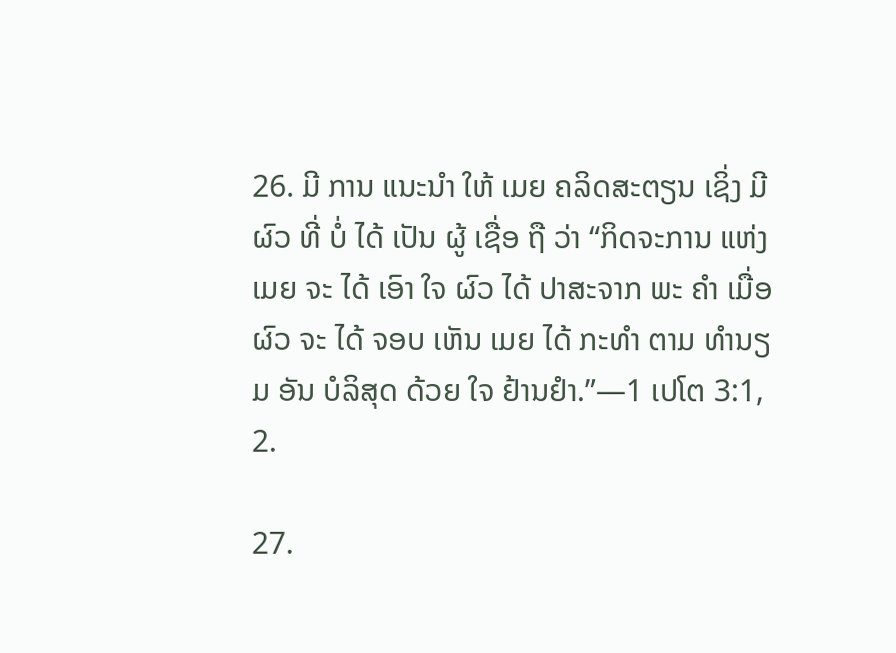26. ມີ ການ ແນະນໍາ ໃຫ້ ເມຍ ຄລິດສະຕຽນ ເຊິ່ງ ມີ ຜົວ ທີ່ ບໍ່ ໄດ້ ເປັນ ຜູ້ ເຊື່ອ ຖື ວ່າ “ກິດຈະການ ແຫ່ງ ເມຍ ຈະ ໄດ້ ເອົາ ໃຈ ຜົວ ໄດ້ ປາສະຈາກ ພະ ຄໍາ ເມື່ອ ຜົວ ຈະ ໄດ້ ຈອບ ເຫັນ ເມຍ ໄດ້ ກະທໍາ ຕາມ ທໍານຽມ ອັນ ບໍລິສຸດ ດ້ວຍ ໃຈ ຢ້ານຢໍາ.”—1 ເປໂຕ 3:1, 2.

27.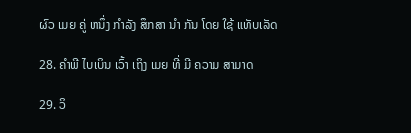ຜົວ ເມຍ ຄູ່ ຫນຶ່ງ ກໍາລັງ ສຶກສາ ນໍາ ກັນ ໂດຍ ໃຊ້ ແທັບເລັດ

28. ຄໍາພີ ໄບເບິນ ເວົ້າ ເຖິງ ເມຍ ທີ່ ມີ ຄວາມ ສາມາດ

29. ວິ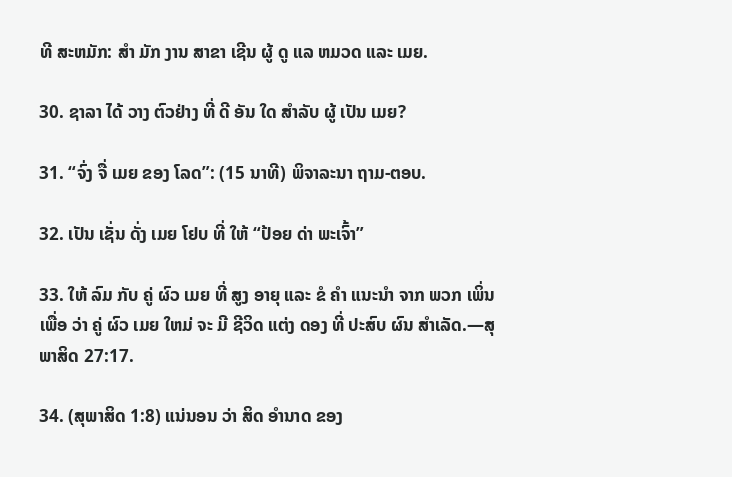ທີ ສະຫມັກ: ສໍາ ມັກ ງານ ສາຂາ ເຊີນ ຜູ້ ດູ ແລ ຫມວດ ແລະ ເມຍ.

30. ຊາລາ ໄດ້ ວາງ ຕົວຢ່າງ ທີ່ ດີ ອັນ ໃດ ສໍາລັບ ຜູ້ ເປັນ ເມຍ?

31. “ຈົ່ງ ຈື່ ເມຍ ຂອງ ໂລດ”: (15 ນາທີ) ພິຈາລະນາ ຖາມ-ຕອບ.

32. ເປັນ ເຊັ່ນ ດັ່ງ ເມຍ ໂຢບ ທີ່ ໃຫ້ “ປ້ອຍ ດ່າ ພະເຈົ້າ”

33. ໃຫ້ ລົມ ກັບ ຄູ່ ຜົວ ເມຍ ທີ່ ສູງ ອາຍຸ ແລະ ຂໍ ຄໍາ ແນະນໍາ ຈາກ ພວກ ເພິ່ນ ເພື່ອ ວ່າ ຄູ່ ຜົວ ເມຍ ໃຫມ່ ຈະ ມີ ຊີວິດ ແຕ່ງ ດອງ ທີ່ ປະສົບ ຜົນ ສໍາເລັດ.—ສຸພາສິດ 27:17.

34. (ສຸພາສິດ 1:8) ແນ່ນອນ ວ່າ ສິດ ອໍານາດ ຂອງ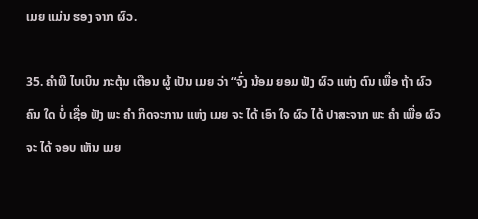ເມຍ ແມ່ນ ຮອງ ຈາກ ຜົວ.

35. ຄໍາພີ ໄບເບິນ ກະຕຸ້ນ ເຕືອນ ຜູ້ ເປັນ ເມຍ ວ່າ “ຈົ່ງ ນ້ອມ ຍອມ ຟັງ ຜົວ ແຫ່ງ ຕົນ ເພື່ອ ຖ້າ ຜົວ ຄົນ ໃດ ບໍ່ ເຊື່ອ ຟັງ ພະ ຄໍາ ກິດຈະການ ແຫ່ງ ເມຍ ຈະ ໄດ້ ເອົາ ໃຈ ຜົວ ໄດ້ ປາສະຈາກ ພະ ຄໍາ ເພື່ອ ຜົວ ຈະ ໄດ້ ຈອບ ເຫັນ ເມຍ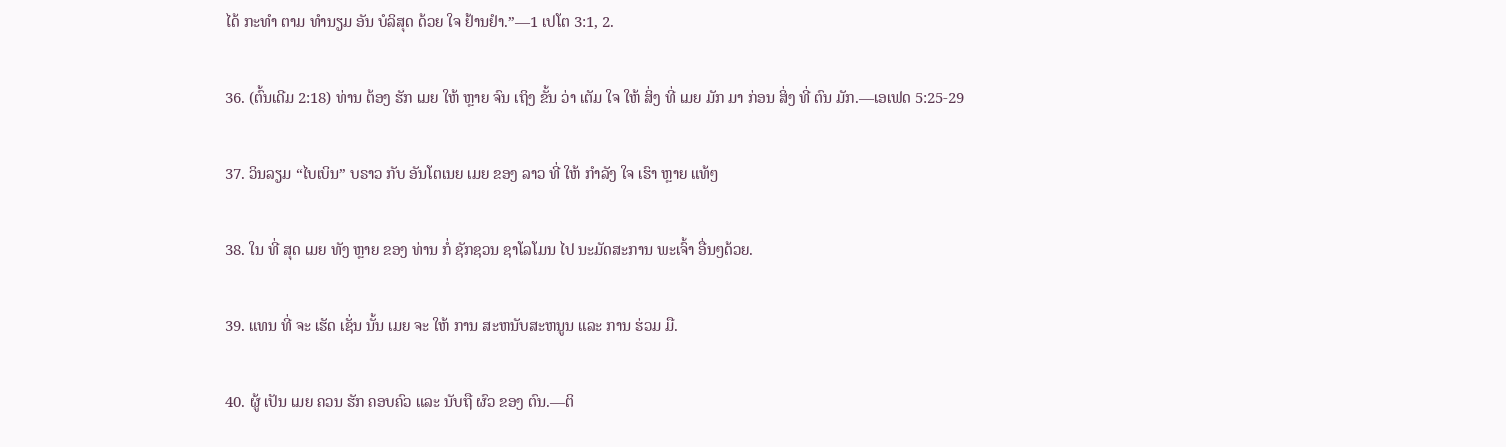ໄດ້ ກະທໍາ ຕາມ ທໍານຽມ ອັນ ບໍລິສຸດ ດ້ວຍ ໃຈ ຢ້ານຢໍາ.”—1 ເປໂຕ 3:1, 2.

36. (ຕົ້ນເດີມ 2:18) ທ່ານ ຕ້ອງ ຮັກ ເມຍ ໃຫ້ ຫຼາຍ ຈົນ ເຖິງ ຂັ້ນ ວ່າ ເຕັມ ໃຈ ໃຫ້ ສິ່ງ ທີ່ ເມຍ ມັກ ມາ ກ່ອນ ສິ່ງ ທີ່ ຕົນ ມັກ.—ເອເຟດ 5:25-29

37. ວິນລຽມ “ໄບເບິນ” ບຣາວ ກັບ ອັນໂຕເນຍ ເມຍ ຂອງ ລາວ ທີ່ ໃຫ້ ກໍາລັງ ໃຈ ເຮົາ ຫຼາຍ ແທ້ໆ

38. ໃນ ທີ່ ສຸດ ເມຍ ທັງ ຫຼາຍ ຂອງ ທ່ານ ກໍ່ ຊັກຊວນ ຊາໂລໂມນ ໄປ ນະມັດສະການ ພະເຈົ້າ ອື່ນໆດ້ວຍ.

39. ແທນ ທີ່ ຈະ ເຮັດ ເຊັ່ນ ນັ້ນ ເມຍ ຈະ ໃຫ້ ການ ສະຫນັບສະຫນູນ ແລະ ການ ຮ່ວມ ມື.

40. ຜູ້ ເປັນ ເມຍ ຄວນ ຮັກ ຄອບຄົວ ແລະ ນັບຖື ຜົວ ຂອງ ຕົນ.—ຕິ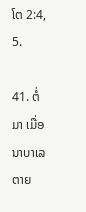ໂຕ 2:4, 5.

41. ຕໍ່ ມາ ເມື່ອ ນາບາເລ ຕາຍ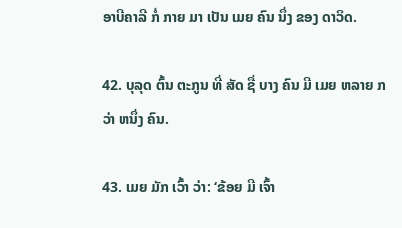ອາບີຄາລີ ກໍ່ ກາຍ ມາ ເປັນ ເມຍ ຄົນ ນຶ່ງ ຂອງ ດາວິດ.

42. ບຸລຸດ ຕົ້ນ ຕະກູນ ທີ່ ສັດ ຊື່ ບາງ ຄົນ ມີ ເມຍ ຫລາຍ ກວ່າ ຫນຶ່ງ ຄົນ.

43. ເມຍ ມັກ ເວົ້າ ວ່າ: ‘ຂ້ອຍ ມີ ເຈົ້າ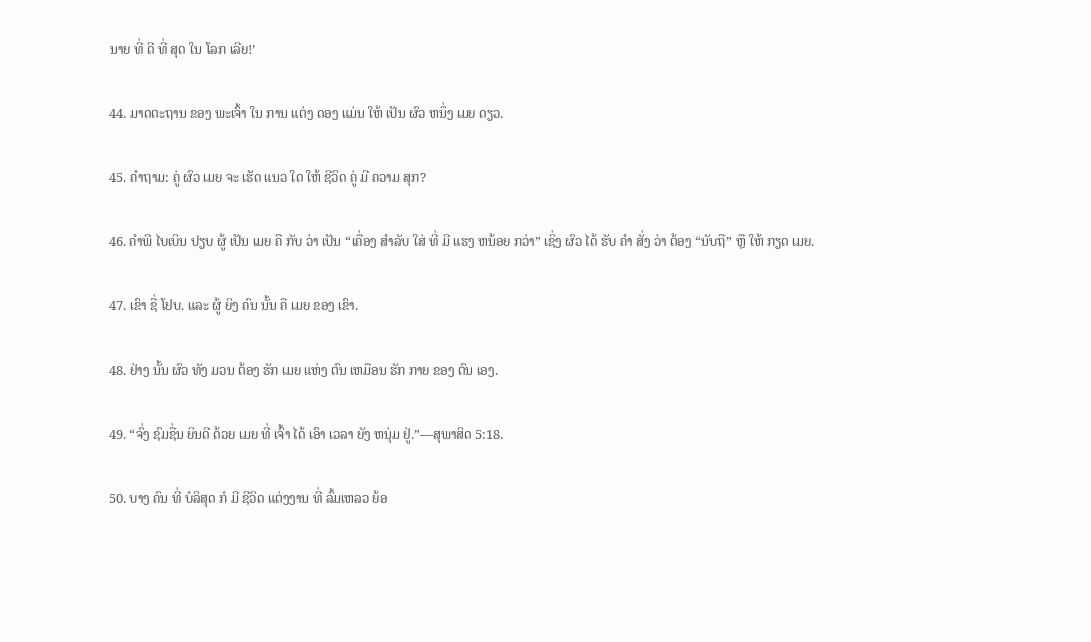ນາຍ ທີ່ ດີ ທີ່ ສຸດ ໃນ ໂລກ ເລີຍ!’

44. ມາດຕະຖານ ຂອງ ພະເຈົ້າ ໃນ ການ ແຕ່ງ ດອງ ແມ່ນ ໃຫ້ ເປັນ ຜົວ ຫນຶ່ງ ເມຍ ດຽວ.

45. ຄໍາຖາມ: ຄູ່ ຜົວ ເມຍ ຈະ ເຮັດ ແນວ ໃດ ໃຫ້ ຊີວິດ ຄູ່ ມີ ຄວາມ ສຸກ?

46. ຄໍາພີ ໄບເບິນ ປຽບ ຜູ້ ເປັນ ເມຍ ຄື ກັບ ວ່າ ເປັນ “ເຄື່ອງ ສໍາລັບ ໃສ່ ທີ່ ມີ ແຮງ ຫນ້ອຍ ກວ່າ” ເຊິ່ງ ຜົວ ໄດ້ ຮັບ ຄໍາ ສັ່ງ ວ່າ ຕ້ອງ “ນັບຖື” ຫຼື ໃຫ້ ກຽດ ເມຍ.

47. ເຂົາ ຊື່ ໂຢບ. ແລະ ຜູ້ ຍິງ ຄົນ ນັ້ນ ຄື ເມຍ ຂອງ ເຂົາ.

48. ຢ່າງ ນັ້ນ ຜົວ ທັງ ມວນ ຕ້ອງ ຮັກ ເມຍ ແຫ່ງ ຕົນ ເຫມືອນ ຮັກ ກາຍ ຂອງ ຕົນ ເອງ.

49. “ຈົ່ງ ຊົມຊື່ນ ຍິນດີ ດ້ວຍ ເມຍ ທີ່ ເຈົ້າ ໄດ້ ເອົາ ເວລາ ຍັງ ຫນຸ່ມ ຢູ່.”—ສຸພາສິດ 5:18.

50. ບາງ ຄົນ ທີ່ ບໍລິສຸດ ກໍ ມີ ຊີວິດ ແຕ່ງງານ ທີ່ ລົ້ມເຫລວ ຍ້ອ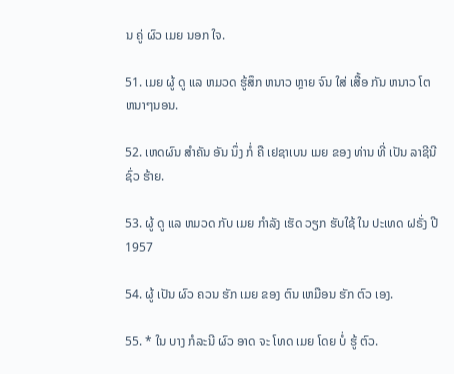ນ ຄູ່ ຜົວ ເມຍ ນອກ ໃຈ.

51. ເມຍ ຜູ້ ດູ ແລ ຫມວດ ຮູ້ສຶກ ຫນາວ ຫຼາຍ ຈົນ ໃສ່ ເສື້ອ ກັນ ຫນາວ ໂຕ ຫນາໆນອນ.

52. ເຫດຜົນ ສໍາຄັນ ອັນ ນຶ່ງ ກໍ່ ຄື ເຢຊາເບນ ເມຍ ຂອງ ທ່ານ ທີ່ ເປັນ ລາຊີນີ ຊົ່ວ ຮ້າຍ.

53. ຜູ້ ດູ ແລ ຫມວດ ກັບ ເມຍ ກໍາລັງ ເຮັດ ວຽກ ຮັບໃຊ້ ໃນ ປະເທດ ຝຣັ່ງ ປີ 1957

54. ຜູ້ ເປັນ ຜົວ ຄວນ ຮັກ ເມຍ ຂອງ ຕົນ ເຫມືອນ ຮັກ ຕົວ ເອງ.

55. * ໃນ ບາງ ກໍລະນີ ຜົວ ອາດ ຈະ ໂທດ ເມຍ ໂດຍ ບໍ່ ຮູ້ ຕົວ.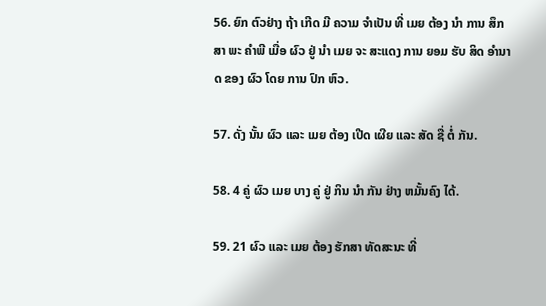56. ຍົກ ຕົວຢ່າງ ຖ້າ ເກີດ ມີ ຄວາມ ຈໍາເປັນ ທີ່ ເມຍ ຕ້ອງ ນໍາ ການ ສຶກສາ ພະ ຄໍາພີ ເມື່ອ ຜົວ ຢູ່ ນໍາ ເມຍ ຈະ ສະແດງ ການ ຍອມ ຮັບ ສິດ ອໍານາດ ຂອງ ຜົວ ໂດຍ ການ ປົກ ຫົວ.

57. ດັ່ງ ນັ້ນ ຜົວ ແລະ ເມຍ ຕ້ອງ ເປີດ ເຜີຍ ແລະ ສັດ ຊື່ ຕໍ່ ກັນ.

58. 4 ຄູ່ ຜົວ ເມຍ ບາງ ຄູ່ ຢູ່ ກິນ ນໍາ ກັນ ຢ່າງ ຫມັ້ນຄົງ ໄດ້.

59. 21 ຜົວ ແລະ ເມຍ ຕ້ອງ ຮັກສາ ທັດສະນະ ທີ່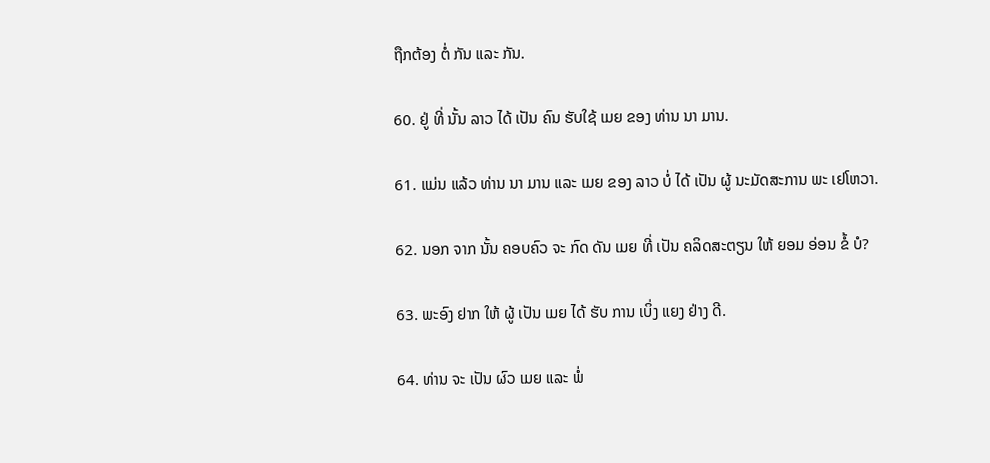ຖືກຕ້ອງ ຕໍ່ ກັນ ແລະ ກັນ.

60. ຢູ່ ທີ່ ນັ້ນ ລາວ ໄດ້ ເປັນ ຄົນ ຮັບໃຊ້ ເມຍ ຂອງ ທ່ານ ນາ ມານ.

61. ແມ່ນ ແລ້ວ ທ່ານ ນາ ມານ ແລະ ເມຍ ຂອງ ລາວ ບໍ່ ໄດ້ ເປັນ ຜູ້ ນະມັດສະການ ພະ ເຢໂຫວາ.

62. ນອກ ຈາກ ນັ້ນ ຄອບຄົວ ຈະ ກົດ ດັນ ເມຍ ທີ່ ເປັນ ຄລິດສະຕຽນ ໃຫ້ ຍອມ ອ່ອນ ຂໍ້ ບໍ?

63. ພະອົງ ຢາກ ໃຫ້ ຜູ້ ເປັນ ເມຍ ໄດ້ ຮັບ ການ ເບິ່ງ ແຍງ ຢ່າງ ດີ.

64. ທ່ານ ຈະ ເປັນ ຜົວ ເມຍ ແລະ ພໍ່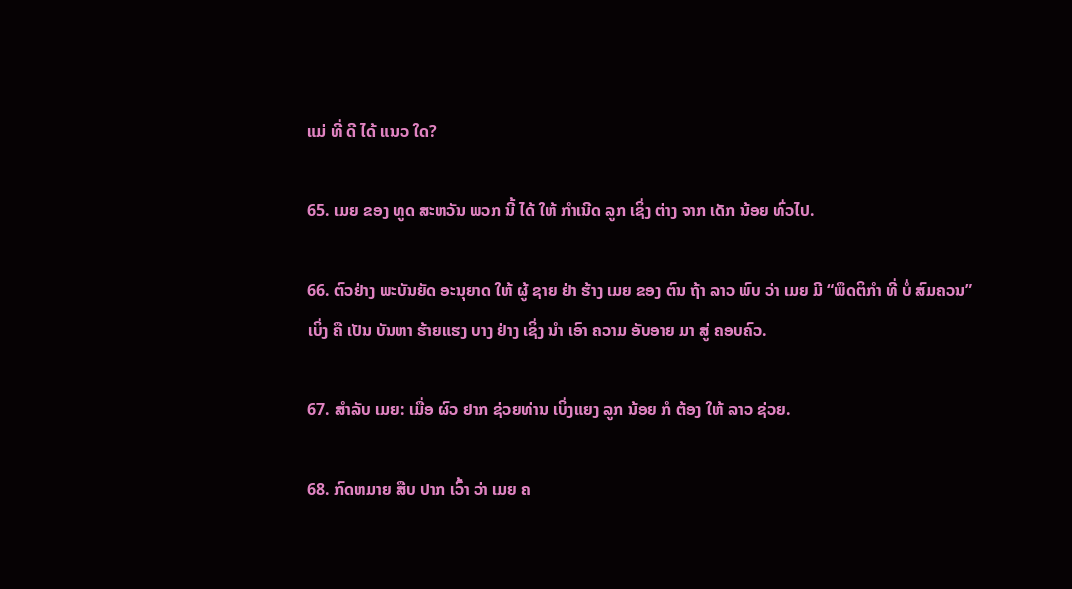ແມ່ ທີ່ ດີ ໄດ້ ແນວ ໃດ?

65. ເມຍ ຂອງ ທູດ ສະຫວັນ ພວກ ນີ້ ໄດ້ ໃຫ້ ກໍາເນີດ ລູກ ເຊິ່ງ ຕ່າງ ຈາກ ເດັກ ນ້ອຍ ທົ່ວໄປ.

66. ຕົວຢ່າງ ພະບັນຍັດ ອະນຸຍາດ ໃຫ້ ຜູ້ ຊາຍ ຢ່າ ຮ້າງ ເມຍ ຂອງ ຕົນ ຖ້າ ລາວ ພົບ ວ່າ ເມຍ ມີ “ພຶດຕິກໍາ ທີ່ ບໍ່ ສົມຄວນ” ເບິ່ງ ຄື ເປັນ ບັນຫາ ຮ້າຍແຮງ ບາງ ຢ່າງ ເຊິ່ງ ນໍາ ເອົາ ຄວາມ ອັບອາຍ ມາ ສູ່ ຄອບຄົວ.

67. ສໍາລັບ ເມຍ: ເມື່ອ ຜົວ ຢາກ ຊ່ວຍທ່ານ ເບິ່ງແຍງ ລູກ ນ້ອຍ ກໍ ຕ້ອງ ໃຫ້ ລາວ ຊ່ວຍ.

68. ກົດຫມາຍ ສືບ ປາກ ເວົ້າ ວ່າ ເມຍ ຄ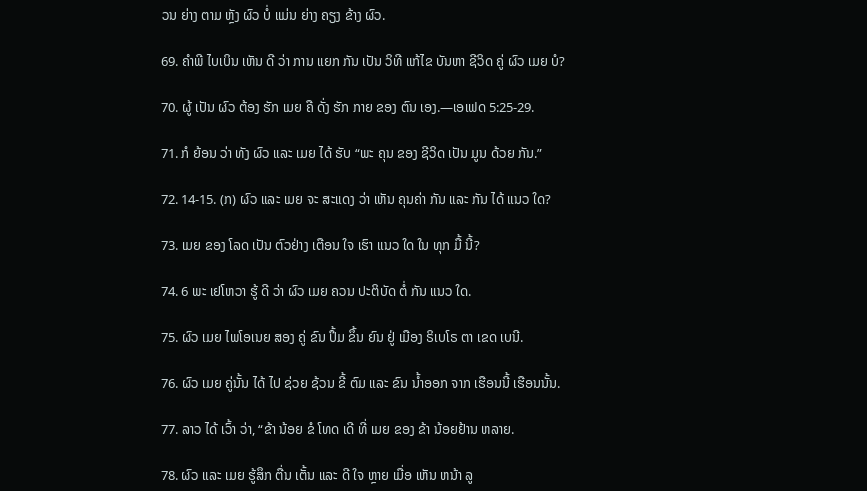ວນ ຍ່າງ ຕາມ ຫຼັງ ຜົວ ບໍ່ ແມ່ນ ຍ່າງ ຄຽງ ຂ້າງ ຜົວ.

69. ຄໍາພີ ໄບເບິນ ເຫັນ ດີ ວ່າ ການ ແຍກ ກັນ ເປັນ ວິທີ ແກ້ໄຂ ບັນຫາ ຊີວິດ ຄູ່ ຜົວ ເມຍ ບໍ?

70. ຜູ້ ເປັນ ຜົວ ຕ້ອງ ຮັກ ເມຍ ຄື ດັ່ງ ຮັກ ກາຍ ຂອງ ຕົນ ເອງ.—ເອເຟດ 5:25-29.

71. ກໍ ຍ້ອນ ວ່າ ທັງ ຜົວ ແລະ ເມຍ ໄດ້ ຮັບ “ພະ ຄຸນ ຂອງ ຊີວິດ ເປັນ ມູນ ດ້ວຍ ກັນ.”

72. 14-15. (ກ) ຜົວ ແລະ ເມຍ ຈະ ສະແດງ ວ່າ ເຫັນ ຄຸນຄ່າ ກັນ ແລະ ກັນ ໄດ້ ແນວ ໃດ?

73. ເມຍ ຂອງ ໂລດ ເປັນ ຕົວຢ່າງ ເຕືອນ ໃຈ ເຮົາ ແນວ ໃດ ໃນ ທຸກ ມື້ ນີ້?

74. 6 ພະ ເຢໂຫວາ ຮູ້ ດີ ວ່າ ຜົວ ເມຍ ຄວນ ປະຕິບັດ ຕໍ່ ກັນ ແນວ ໃດ.

75. ຜົວ ເມຍ ໄພໂອເນຍ ສອງ ຄູ່ ຂົນ ປຶ້ມ ຂຶ້ນ ຍົນ ຢູ່ ເມືອງ ຣິເບໂຣ ຕາ ເຂດ ເບນີ.

76. ຜົວ ເມຍ ຄູ່ນັ້ນ ໄດ້ ໄປ ຊ່ວຍ ຊ້ວນ ຂີ້ ຕົມ ແລະ ຂົນ ນ້ຳອອກ ຈາກ ເຮືອນນີ້ ເຮືອນນັ້ນ.

77. ລາວ ໄດ້ ເວົ້າ ວ່າ, “ຂ້າ ນ້ອຍ ຂໍ ໂທດ ເດີ ທີ່ ເມຍ ຂອງ ຂ້າ ນ້ອຍຢ້ານ ຫລາຍ.

78. ຜົວ ແລະ ເມຍ ຮູ້ສຶກ ຕື່ນ ເຕັ້ນ ແລະ ດີ ໃຈ ຫຼາຍ ເມື່ອ ເຫັນ ຫນ້າ ລູ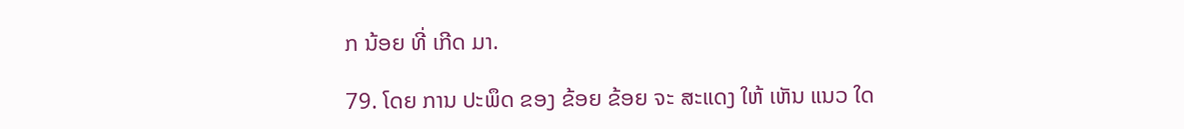ກ ນ້ອຍ ທີ່ ເກີດ ມາ.

79. ໂດຍ ການ ປະພຶດ ຂອງ ຂ້ອຍ ຂ້ອຍ ຈະ ສະແດງ ໃຫ້ ເຫັນ ແນວ ໃດ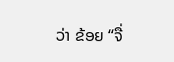ວ່າ ຂ້ອຍ “ຈື່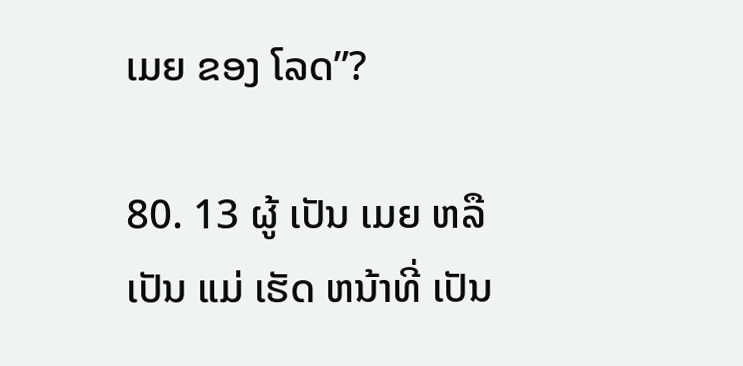ເມຍ ຂອງ ໂລດ”?

80. 13 ຜູ້ ເປັນ ເມຍ ຫລື ເປັນ ແມ່ ເຮັດ ຫນ້າທີ່ ເປັນ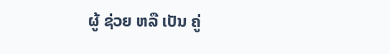ຜູ້ ຊ່ວຍ ຫລື ເປັນ ຄູ່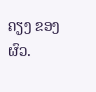ຄຽງ ຂອງ ຜົວ.